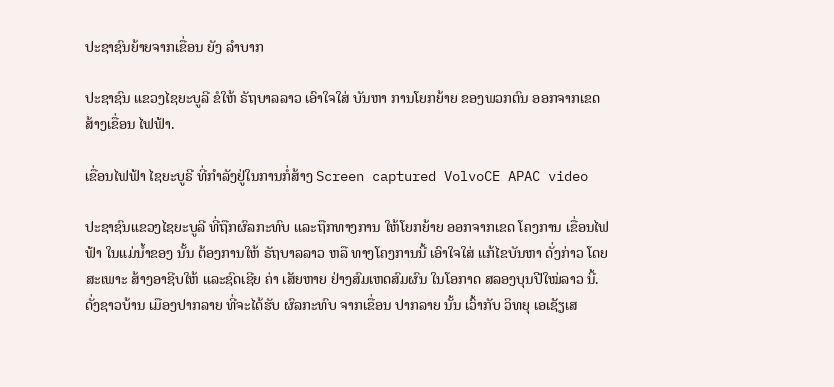ປະຊາຊົນຍ້າຍຈາກເຂື່ອນ ຍັງ ລໍາບາກ

ປະຊາຊົນ ແຂວງໄຊຍະບູລີ ຂໍໃຫ້ ຣັຖບາລລາວ ເອົາໃຈໃສ່ ບັນຫາ ການໂຍກຍ້າຍ ຂອງພວກຕົນ ອອກຈາກເຂດ ສ້າງເຂື່ອນ ໄຟຟ້າ.

ເຂື່ອນໄຟຟ້າ ໄຊຍະບູຣີ ທີ່ກໍາລັງຢູ່ໃນການກໍ່ສ້າງ Screen captured VolvoCE APAC video

ປະຊາຊົນແຂວງໄຊຍະບູລີ ທີ່ຖືກຜົລກະທົບ ແລະຖືກທາງການ ໃຫ້ໂຍກຍ້າຍ ອອກຈາກເຂດ ໂຄງການ ເຂື່ອນໄຟຟ້າ ໃນແມ່ນໍ້າຂອງ ນັ້ນ ຕ້ອງການໃຫ້ ຣັຖບາລລາວ ຫລື ທາງໂຄງການນີ້ ເອົາໃຈໃສ່ ແກ້ໄຂບັນຫາ ດັ່ງກ່າວ ໂດຍສະເພາະ ສ້າງອາຊີບໃຫ້ ແລະຊົດເຊີຍ ຄ່າ ເສັຍຫາຍ ຢ່າງສົມເຫດສົມຜົນ ໃນໂອກາດ ສລອງບຸນປີໃໝ່ລາວ ນີ້. ດັ່ງຊາວບ້ານ ເມືອງປາກລາຍ ທີ່ຈະໄດ້ຮັບ ຜົລກະທົບ ຈາກເຂື່ອນ ປາກລາຍ ນັ້ນ ເວົ້າກັບ ວິທຍຸ ເອເຊັຽເສ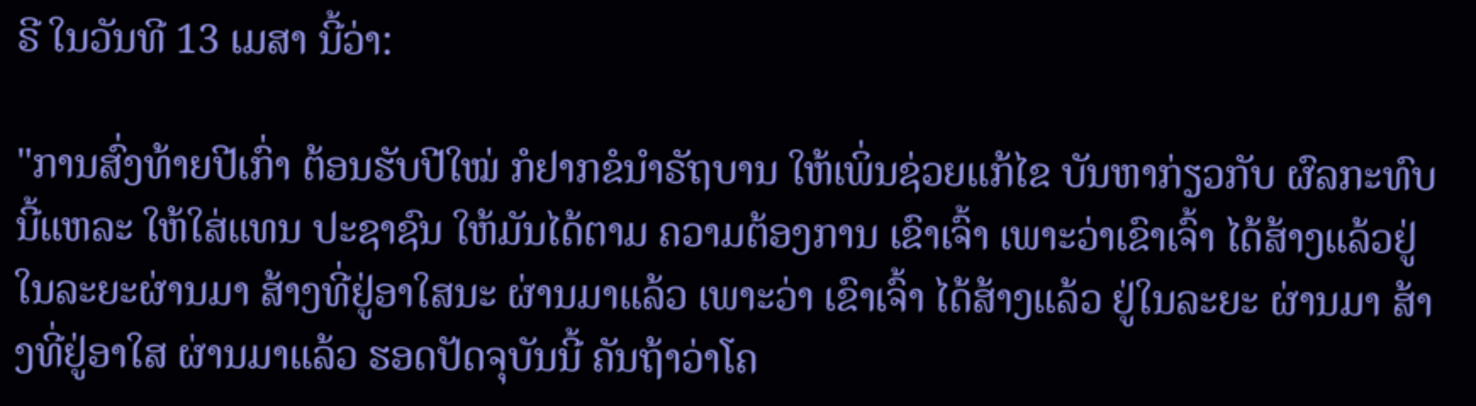ຣີ ໃນວັນທີ 13 ເມສາ ນີ້ວ່າ:

"ການສົ່ງທ້າຍປີເກົ່າ ຕ້ອນຮັບປີໃໝ່ ກໍຢາກຂໍນໍາຣັຖບານ ໃຫ້ເພິ່ນຊ່ວຍແກ້ໄຂ ບັນຫາກ່ຽວກັບ ຜົລກະທົບ ນີ້ແຫລະ ໃຫ້ໃສ່ແທນ ປະຊາຊົນ ໃຫ້ມັນໄດ້ຕາມ ຄວາມຕ້ອງການ ເຂົາເຈົ້າ ເພາະວ່າເຂົາເຈົ້າ ໄດ້ສ້າງແລ້ວຢູ່ ໃນລະຍະຜ່ານມາ ສ້າງທີ່ຢູ່ອາໃສນະ ຜ່ານມາແລ້ວ ເພາະວ່າ ເຂົາເຈົ້າ ໄດ້ສ້າງແລ້ວ ຢູ່ໃນລະຍະ ຜ່ານມາ ສ້າງທີ່ຢູ່ອາໃສ ຜ່ານມາແລ້ວ ຮອດປັດຈຸບັນນີ້ ຄັນຖ້າວ່າໂຄ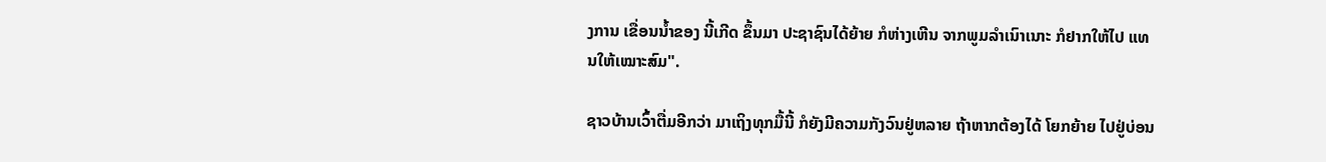ງການ ເຂື່ອນນໍ້າຂອງ ນີ້ເກີດ ຂຶ້ນມາ ປະຊາຊົນໄດ້ຍ້າຍ ກໍຫ່າງເຫີນ ຈາກພູມລໍາເນົາເນາະ ກໍຢາກໃຫ້ໄປ ແທນໃຫ້ເໝາະສົມ".

ຊາວບ້ານເວົ້າຕື່ມອີກວ່າ ມາເຖິງທຸກມື້ນີ້ ກໍຍັງມີຄວາມກັງວົນຢູ່ຫລາຍ ຖ້າຫາກຕ້ອງໄດ້ ໂຍກຍ້າຍ ໄປຢູ່ບ່ອນ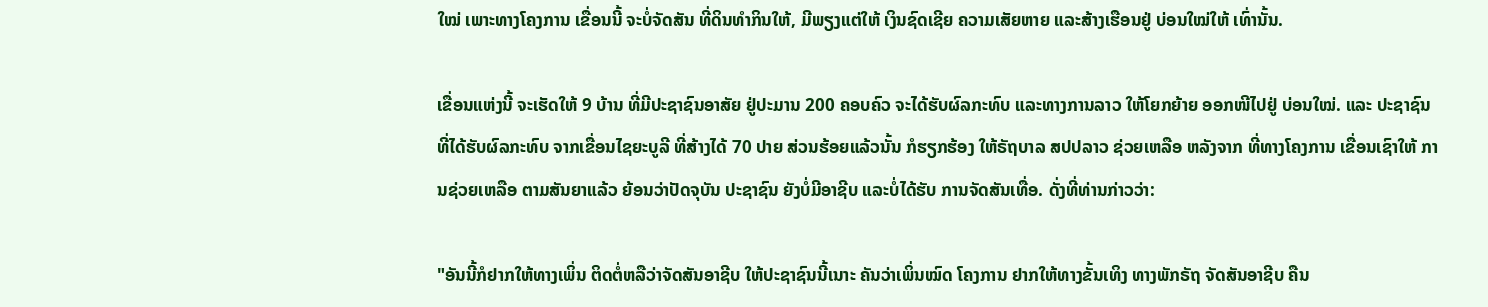ໃໝ່ ເພາະທາງໂຄງການ ເຂື່ອນນີ້ ຈະບໍ່ຈັດສັນ ທີ່ດິນທໍາກິນໃຫ້, ມີພຽງແຕ່ໃຫ້ ເງິນຊົດເຊີຍ ຄວາມເສັຍຫາຍ ແລະສ້າງເຮືອນຢູ່ ບ່ອນໃໝ່ໃຫ້ ເທົ່ານັ້ນ.

ເຂື່ອນແຫ່ງນີ້ ຈະເຮັດໃຫ້ 9 ບ້ານ ທີ່ມີປະຊາຊົນອາສັຍ ຢູ່ປະມານ 200 ຄອບຄົວ ຈະໄດ້ຮັບຜົລກະທົບ ແລະທາງການລາວ ໃຫ້ໂຍກຍ້າຍ ອອກໜີໄປຢູ່ ບ່ອນໃໝ່. ແລະ ປະຊາຊົນ ທີ່ໄດ້ຮັບຜົລກະທົບ ຈາກເຂື່ອນໄຊຍະບູລີ ທີ່ສ້າງໄດ້ 70 ປາຍ ສ່ວນຮ້ອຍແລ້ວນັ້ນ ກໍຮຽກຮ້ອງ ໃຫ້ຣັຖບາລ ສປປລາວ ຊ່ວຍເຫລືອ ຫລັງຈາກ ທີ່ທາງໂຄງການ ເຂື່ອນເຊົາໃຫ້ ການຊ່ວຍເຫລືອ ຕາມສັນຍາແລ້ວ ຍ້ອນວ່າປັດຈຸບັນ ປະຊາຊົນ ຍັງບໍ່ມີອາຊີບ ແລະບໍ່ໄດ້ຮັບ ການຈັດສັນເທື່ອ. ດັ່ງທີ່ທ່ານກ່າວວ່າ:

"ອັນນີ້ກໍຢາກໃຫ້ທາງເພິ່ນ ຕິດຕໍ່ຫລືວ່າຈັດສັນອາຊີບ ໃຫ້ປະຊາຊົນນີ້ເນາະ ຄັນວ່າເພິ່ນໝົດ ໂຄງການ ຢາກໃຫ້ທາງຂັ້ນເທິງ ທາງພັກຣັຖ ຈັດສັນອາຊີບ ຄືນ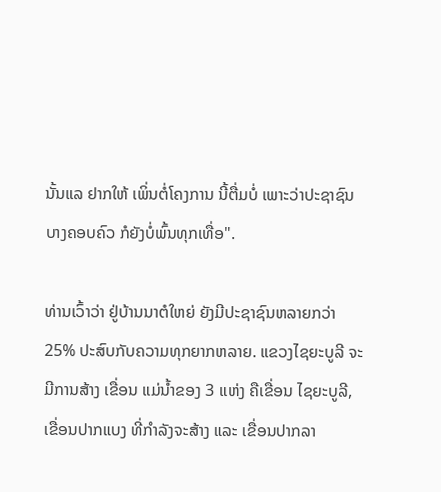ນັ້ນແລ ຢາກໃຫ້ ເພິ່ນຕໍ່ໂຄງການ ນີ້ຕື່ມບໍ່ ເພາະວ່າປະຊາຊົນ ບາງຄອບຄົວ ກໍຍັງບໍ່ພົ້ນທຸກເທື່ອ".

ທ່ານເວົ້າວ່າ ຢູ່ບ້ານນາຕໍໃຫຍ່ ຍັງມີປະຊາຊົນຫລາຍກວ່າ 25% ປະສົບກັບຄວາມທຸກຍາກຫລາຍ. ແຂວງໄຊຍະບູລີ ຈະມີການສ້າງ ເຂື່ອນ ແມ່ນໍ້າຂອງ 3 ແຫ່ງ ຄືເຂື່ອນ ໄຊຍະບູລີ, ເຂື່ອນປາກແບງ ທີ່ກໍາລັງຈະສ້າງ ແລະ ເຂື່ອນປາກລາ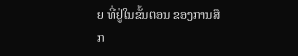ຍ ທີ່ຢູ່ໃນຂັ້ນຕອນ ຂອງການສຶກ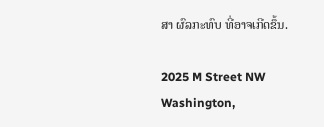ສາ ຜົລກະທົບ ທີ່ອາຈເກີດຂຶ້ນ.

2025 M Street NW
Washington,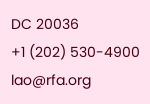DC 20036
+1 (202) 530-4900
lao@rfa.org